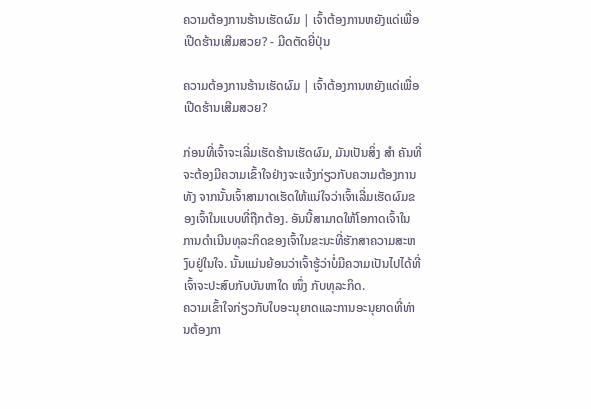ຄວາມຕ້ອງການຮ້ານເຮັດຜົມ | ເຈົ້າຕ້ອງການຫຍັງແດ່ເພື່ອເປີດຮ້ານເສີມສວຍ? - ມີດຕັດຍີ່ປຸ່ນ

ຄວາມຕ້ອງການຮ້ານເຮັດຜົມ | ເຈົ້າຕ້ອງການຫຍັງແດ່ເພື່ອເປີດຮ້ານເສີມສວຍ?

ກ່ອນທີ່ເຈົ້າຈະເລີ່ມເຮັດຮ້ານເຮັດຜົມ, ມັນເປັນສິ່ງ ສຳ ຄັນທີ່ຈະຕ້ອງມີຄວາມເຂົ້າໃຈຢ່າງຈະແຈ້ງກ່ຽວກັບຄວາມຕ້ອງການທັງ ຈາກນັ້ນເຈົ້າສາມາດເຮັດໃຫ້ແນ່ໃຈວ່າເຈົ້າເລີ່ມເຮັດຜົມຂອງເຈົ້າໃນແບບທີ່ຖືກຕ້ອງ. ອັນນີ້ສາມາດໃຫ້ໂອກາດເຈົ້າໃນການດໍາເນີນທຸລະກິດຂອງເຈົ້າໃນຂະນະທີ່ຮັກສາຄວາມສະຫງົບຢູ່ໃນໃຈ. ນັ້ນແມ່ນຍ້ອນວ່າເຈົ້າຮູ້ວ່າບໍ່ມີຄວາມເປັນໄປໄດ້ທີ່ເຈົ້າຈະປະສົບກັບບັນຫາໃດ ໜຶ່ງ ກັບທຸລະກິດ.
ຄວາມເຂົ້າໃຈກ່ຽວກັບໃບອະນຸຍາດແລະການອະນຸຍາດທີ່ທ່ານຕ້ອງກາ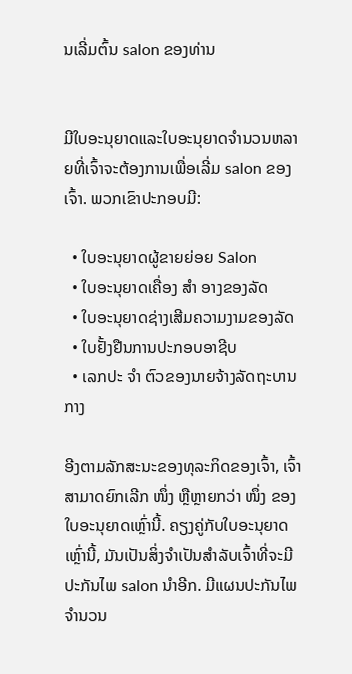ນເລີ່ມຕົ້ນ salon ຂອງທ່ານ


ມີໃບອະນຸຍາດແລະໃບອະນຸຍາດຈໍານວນຫລາຍທີ່ເຈົ້າຈະຕ້ອງການເພື່ອເລີ່ມ salon ຂອງເຈົ້າ. ພວກເຂົາປະກອບມີ:

  • ໃບອະນຸຍາດຜູ້ຂາຍຍ່ອຍ Salon
  • ໃບອະນຸຍາດເຄື່ອງ ສຳ ອາງຂອງລັດ
  • ໃບອະນຸຍາດຊ່າງເສີມຄວາມງາມຂອງລັດ
  • ໃບຢັ້ງຢືນການປະກອບອາຊີບ
  • ເລກປະ ຈຳ ຕົວຂອງນາຍຈ້າງລັດຖະບານກາງ

ອີງຕາມລັກສະນະຂອງທຸລະກິດຂອງເຈົ້າ, ເຈົ້າສາມາດຍົກເລີກ ໜຶ່ງ ຫຼືຫຼາຍກວ່າ ໜຶ່ງ ຂອງໃບອະນຸຍາດເຫຼົ່ານີ້. ຄຽງຄູ່ກັບໃບອະນຸຍາດເຫຼົ່ານີ້, ມັນເປັນສິ່ງຈໍາເປັນສໍາລັບເຈົ້າທີ່ຈະມີປະກັນໄພ salon ນໍາອີກ. ມີແຜນປະກັນໄພຈໍານວນ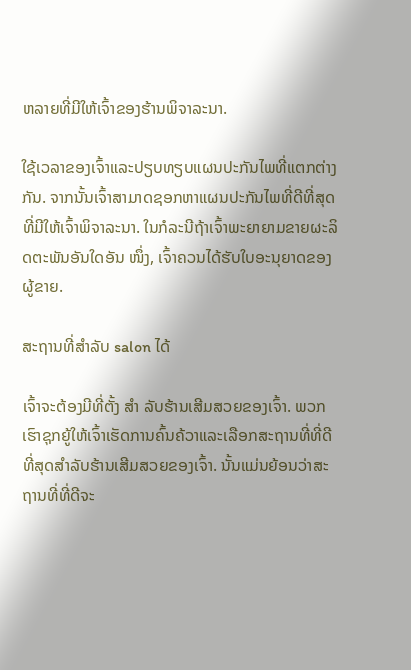ຫລາຍທີ່ມີໃຫ້ເຈົ້າຂອງຮ້ານພິຈາລະນາ.

ໃຊ້ເວລາຂອງເຈົ້າແລະປຽບທຽບແຜນປະກັນໄພທີ່ແຕກຕ່າງກັນ. ຈາກນັ້ນເຈົ້າສາມາດຊອກຫາແຜນປະກັນໄພທີ່ດີທີ່ສຸດທີ່ມີໃຫ້ເຈົ້າພິຈາລະນາ. ໃນກໍລະນີຖ້າເຈົ້າພະຍາຍາມຂາຍຜະລິດຕະພັນອັນໃດອັນ ໜຶ່ງ, ເຈົ້າຄວນໄດ້ຮັບໃບອະນຸຍາດຂອງຜູ້ຂາຍ.

ສະຖານທີ່ສໍາລັບ salon ໄດ້

ເຈົ້າຈະຕ້ອງມີທີ່ຕັ້ງ ສຳ ລັບຮ້ານເສີມສວຍຂອງເຈົ້າ. ພວກເຮົາຊຸກຍູ້ໃຫ້ເຈົ້າເຮັດການຄົ້ນຄ້ວາແລະເລືອກສະຖານທີ່ທີ່ດີທີ່ສຸດສໍາລັບຮ້ານເສີມສວຍຂອງເຈົ້າ. ນັ້ນແມ່ນຍ້ອນວ່າສະຖານທີ່ທີ່ດີຈະ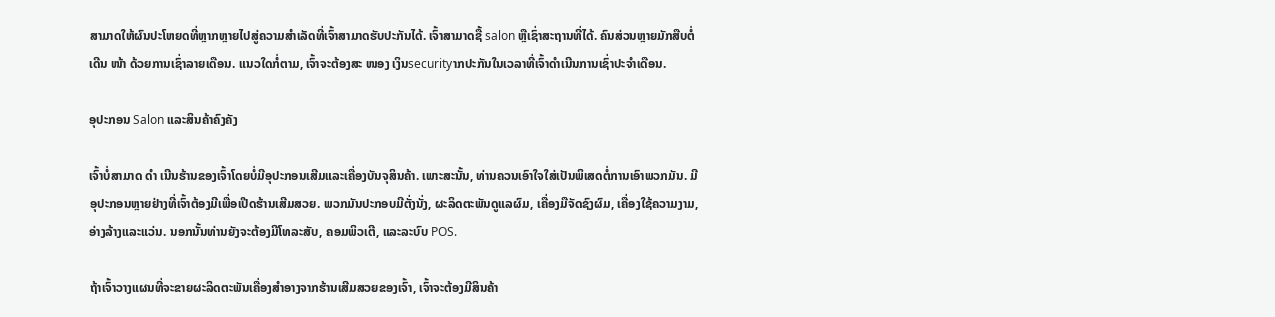ສາມາດໃຫ້ຜົນປະໂຫຍດທີ່ຫຼາກຫຼາຍໄປສູ່ຄວາມສໍາເລັດທີ່ເຈົ້າສາມາດຮັບປະກັນໄດ້. ເຈົ້າສາມາດຊື້ salon ຫຼືເຊົ່າສະຖານທີ່ໄດ້. ຄົນສ່ວນຫຼາຍມັກສືບຕໍ່ເດີນ ໜ້າ ດ້ວຍການເຊົ່າລາຍເດືອນ. ແນວໃດກໍ່ຕາມ, ເຈົ້າຈະຕ້ອງສະ ໜອງ ເງິນsecurityາກປະກັນໃນເວລາທີ່ເຈົ້າດໍາເນີນການເຊົ່າປະຈໍາເດືອນ.

ອຸປະກອນ Salon ແລະສິນຄ້າຄົງຄັງ

ເຈົ້າບໍ່ສາມາດ ດຳ ເນີນຮ້ານຂອງເຈົ້າໂດຍບໍ່ມີອຸປະກອນເສີມແລະເຄື່ອງບັນຈຸສິນຄ້າ. ເພາະສະນັ້ນ, ທ່ານຄວນເອົາໃຈໃສ່ເປັນພິເສດຕໍ່ການເອົາພວກມັນ. ມີອຸປະກອນຫຼາຍຢ່າງທີ່ເຈົ້າຕ້ອງມີເພື່ອເປີດຮ້ານເສີມສວຍ. ພວກມັນປະກອບມີຕັ່ງນັ່ງ, ຜະລິດຕະພັນດູແລຜົມ, ເຄື່ອງມືຈັດຊົງຜົມ, ເຄື່ອງໃຊ້ຄວາມງາມ, ອ່າງລ້າງແລະແວ່ນ. ນອກນັ້ນທ່ານຍັງຈະຕ້ອງມີໂທລະສັບ, ຄອມພິວເຕີ, ແລະລະບົບ POS.

ຖ້າເຈົ້າວາງແຜນທີ່ຈະຂາຍຜະລິດຕະພັນເຄື່ອງສໍາອາງຈາກຮ້ານເສີມສວຍຂອງເຈົ້າ, ເຈົ້າຈະຕ້ອງມີສິນຄ້າ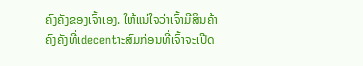ຄົງຄັງຂອງເຈົ້າເອງ. ໃຫ້ແນ່ໃຈວ່າເຈົ້າມີສິນຄ້າຄົງຄັງທີ່ເdecentາະສົມກ່ອນທີ່ເຈົ້າຈະເປີດ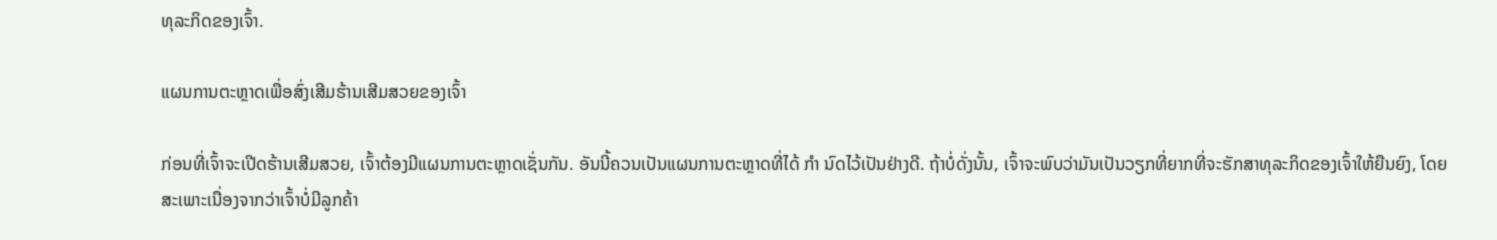ທຸລະກິດຂອງເຈົ້າ.

ແຜນການຕະຫຼາດເພື່ອສົ່ງເສີມຮ້ານເສີມສວຍຂອງເຈົ້າ

ກ່ອນທີ່ເຈົ້າຈະເປີດຮ້ານເສີມສວຍ, ເຈົ້າຕ້ອງມີແຜນການຕະຫຼາດເຊັ່ນກັນ. ອັນນີ້ຄວນເປັນແຜນການຕະຫຼາດທີ່ໄດ້ ກຳ ນົດໄວ້ເປັນຢ່າງດີ. ຖ້າບໍ່ດັ່ງນັ້ນ, ເຈົ້າຈະພົບວ່າມັນເປັນວຽກທີ່ຍາກທີ່ຈະຮັກສາທຸລະກິດຂອງເຈົ້າໃຫ້ຍືນຍົງ, ໂດຍສະເພາະເນື່ອງຈາກວ່າເຈົ້າບໍ່ມີລູກຄ້າ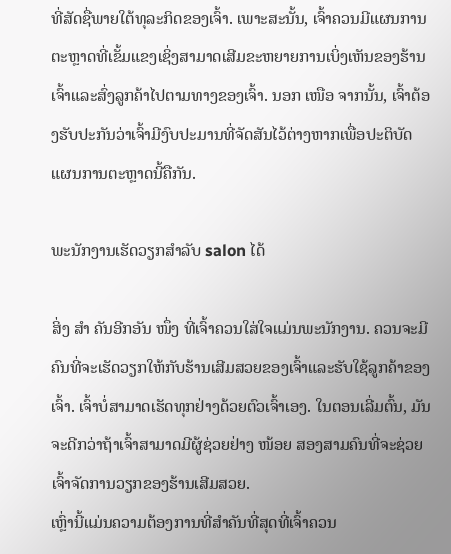ທີ່ສັດຊື່ພາຍໃຕ້ທຸລະກິດຂອງເຈົ້າ. ເພາະສະນັ້ນ, ເຈົ້າຄວນມີແຜນການຕະຫຼາດທີ່ເຂັ້ມແຂງເຊິ່ງສາມາດເສີມຂະຫຍາຍການເບິ່ງເຫັນຂອງຮ້ານເຈົ້າແລະສົ່ງລູກຄ້າໄປຕາມທາງຂອງເຈົ້າ. ນອກ ເໜືອ ຈາກນັ້ນ, ເຈົ້າຕ້ອງຮັບປະກັນວ່າເຈົ້າມີງົບປະມານທີ່ຈັດສັນໄວ້ຕ່າງຫາກເພື່ອປະຕິບັດແຜນການຕະຫຼາດນີ້ຄືກັນ.

ພະນັກງານເຮັດວຽກສໍາລັບ salon ໄດ້

ສິ່ງ ສຳ ຄັນອີກອັນ ໜຶ່ງ ທີ່ເຈົ້າຄວນໃສ່ໃຈແມ່ນພະນັກງານ. ຄວນຈະມີຄົນທີ່ຈະເຮັດວຽກໃຫ້ກັບຮ້ານເສີມສວຍຂອງເຈົ້າແລະຮັບໃຊ້ລູກຄ້າຂອງເຈົ້າ. ເຈົ້າບໍ່ສາມາດເຮັດທຸກຢ່າງດ້ວຍຕົວເຈົ້າເອງ. ໃນຕອນເລີ່ມຕົ້ນ, ມັນຈະດີກວ່າຖ້າເຈົ້າສາມາດມີຜູ້ຊ່ວຍຢ່າງ ໜ້ອຍ ສອງສາມຄົນທີ່ຈະຊ່ວຍເຈົ້າຈັດການວຽກຂອງຮ້ານເສີມສວຍ.
ເຫຼົ່ານີ້ແມ່ນຄວາມຕ້ອງການທີ່ສໍາຄັນທີ່ສຸດທີ່ເຈົ້າຄວນ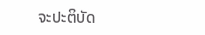ຈະປະຕິບັດ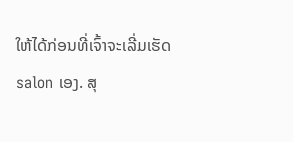ໃຫ້ໄດ້ກ່ອນທີ່ເຈົ້າຈະເລີ່ມເຮັດ salon ເອງ. ສຸ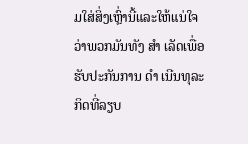ມໃສ່ສິ່ງເຫຼົ່ານີ້ແລະໃຫ້ແນ່ໃຈວ່າພວກມັນທັງ ສຳ ເລັດເພື່ອຮັບປະກັນການ ດຳ ເນີນທຸລະກິດທີ່ລຽບ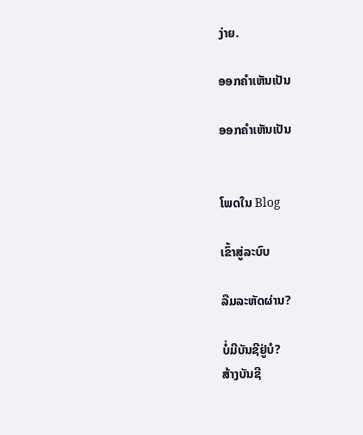ງ່າຍ.

ອອກຄໍາເຫັນເປັນ

ອອກຄໍາເຫັນເປັນ


ໂພດໃນ Blog

ເຂົ້າສູ່ລະບົບ

ລືມລະຫັດຜ່ານ?

ບໍ່ມີບັນຊີຢູ່ບໍ?
ສ້າງບັນຊີ